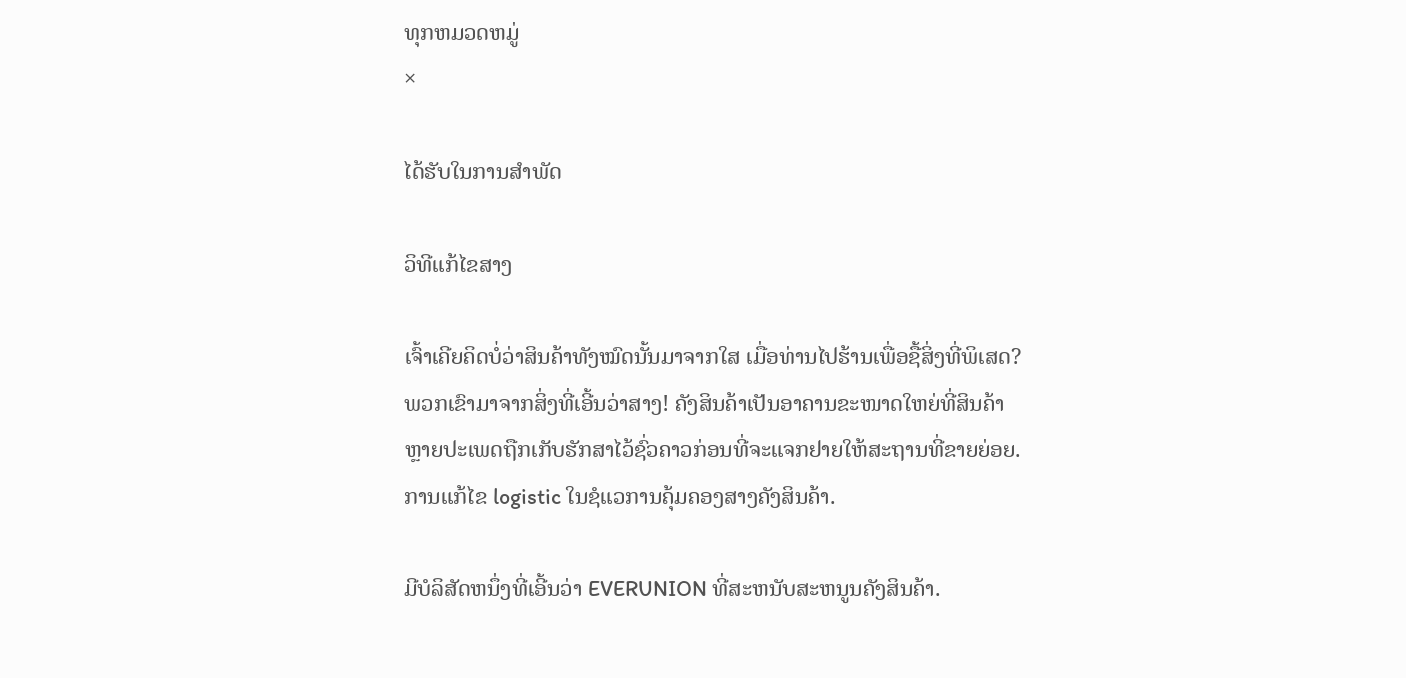ທຸກຫມວດຫມູ່
×

ໄດ້ຮັບໃນການສໍາພັດ

ວິທີແກ້ໄຂສາງ

ເຈົ້າເຄີຍຄິດບໍ່ວ່າສິນຄ້າທັງໝົດນັ້ນມາຈາກໃສ ເມື່ອທ່ານໄປຮ້ານເພື່ອຊື້ສິ່ງທີ່ພິເສດ? ພວກເຂົາມາຈາກສິ່ງທີ່ເອີ້ນວ່າສາງ! ຄັງສິນຄ້າເປັນອາຄານຂະໜາດໃຫຍ່ທີ່ສິນຄ້າຫຼາຍປະເພດຖືກເກັບຮັກສາໄວ້ຊົ່ວຄາວກ່ອນທີ່ຈະແຈກຢາຍໃຫ້ສະຖານທີ່ຂາຍຍ່ອຍ. ການແກ້ໄຂ logistic ໃນຊໍແວການຄຸ້ມຄອງສາງຄັງສິນຄ້າ.

ມີບໍລິສັດຫນຶ່ງທີ່ເອີ້ນວ່າ EVERUNION ທີ່ສະຫນັບສະຫນູນຄັງສິນຄ້າ.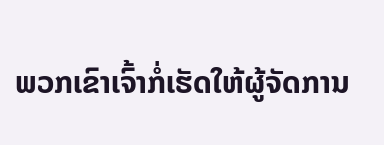ພວກເຂົາເຈົ້າກໍ່ເຮັດໃຫ້ຜູ້ຈັດການ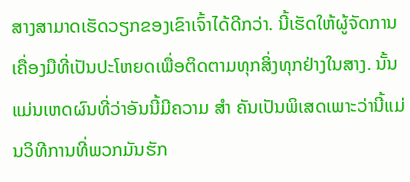ສາງສາມາດເຮັດວຽກຂອງເຂົາເຈົ້າໄດ້ດີກວ່າ. ນີ້ເຮັດໃຫ້ຜູ້ຈັດການເຄື່ອງມືທີ່ເປັນປະໂຫຍດເພື່ອຕິດຕາມທຸກສິ່ງທຸກຢ່າງໃນສາງ. ນັ້ນແມ່ນເຫດຜົນທີ່ວ່າອັນນີ້ມີຄວາມ ສຳ ຄັນເປັນພິເສດເພາະວ່ານີ້ແມ່ນວິທີການທີ່ພວກມັນຮັກ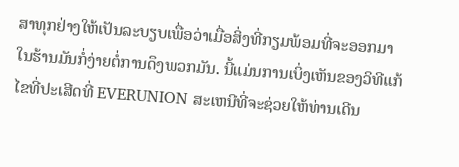ສາທຸກຢ່າງໃຫ້ເປັນລະບຽບເພື່ອວ່າເມື່ອສິ່ງທີ່ກຽມພ້ອມທີ່ຈະອອກມາໃນຮ້ານມັນກໍ່ງ່າຍຕໍ່ການດຶງພວກມັນ. ນີ້ແມ່ນການເບິ່ງເຫັນຂອງວິທີແກ້ໄຂທີ່ປະເສີດທີ່ EVERUNION ສະເຫນີທີ່ຈະຊ່ວຍໃຫ້ທ່ານເດີນ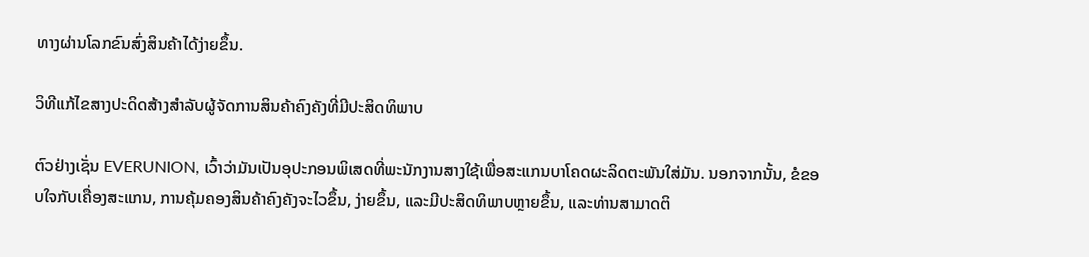ທາງຜ່ານໂລກຂົນສົ່ງສິນຄ້າໄດ້ງ່າຍຂຶ້ນ.

ວິທີແກ້ໄຂສາງປະດິດສ້າງສໍາລັບຜູ້ຈັດການສິນຄ້າຄົງຄັງທີ່ມີປະສິດທິພາບ

ຕົວຢ່າງເຊັ່ນ EVERUNION, ເວົ້າວ່າມັນເປັນອຸປະກອນພິເສດທີ່ພະນັກງານສາງໃຊ້ເພື່ອສະແກນບາໂຄດຜະລິດຕະພັນໃສ່ມັນ. ນອກຈາກນັ້ນ, ຂໍຂອບໃຈກັບເຄື່ອງສະແກນ, ການຄຸ້ມຄອງສິນຄ້າຄົງຄັງຈະໄວຂຶ້ນ, ງ່າຍຂຶ້ນ, ແລະມີປະສິດທິພາບຫຼາຍຂຶ້ນ, ແລະທ່ານສາມາດຕິ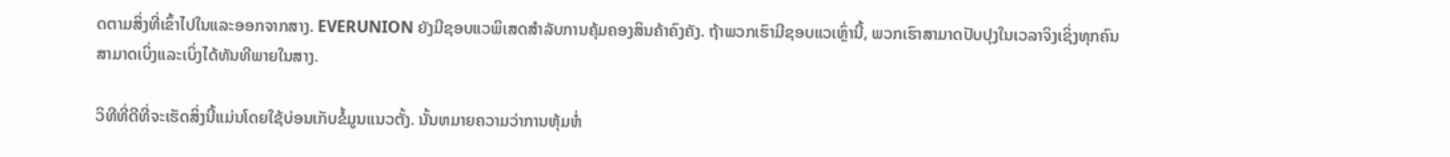ດຕາມສິ່ງທີ່ເຂົ້າໄປໃນແລະອອກຈາກສາງ. EVERUNION ຍັງມີຊອບແວພິເສດສໍາລັບການຄຸ້ມຄອງສິນຄ້າຄົງຄັງ. ຖ້າພວກເຮົາມີຊອບແວເຫຼົ່ານີ້, ພວກເຮົາສາມາດປັບປຸງໃນເວລາຈິງເຊິ່ງທຸກຄົນສາມາດເບິ່ງແລະເບິ່ງໄດ້ທັນທີພາຍໃນສາງ.

ວິທີທີ່ດີທີ່ຈະເຮັດສິ່ງນີ້ແມ່ນໂດຍໃຊ້ບ່ອນເກັບຂໍ້ມູນແນວຕັ້ງ. ນັ້ນຫມາຍຄວາມວ່າການຫຸ້ມຫໍ່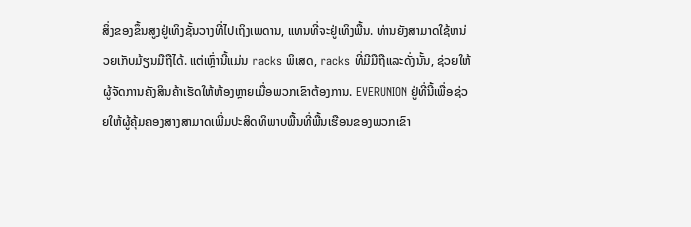ສິ່ງຂອງຂຶ້ນສູງຢູ່ເທິງຊັ້ນວາງທີ່ໄປເຖິງເພດານ, ແທນທີ່ຈະຢູ່ເທິງພື້ນ. ທ່ານຍັງສາມາດໃຊ້ຫນ່ວຍເກັບມ້ຽນມືຖືໄດ້. ແຕ່ເຫຼົ່ານີ້ແມ່ນ racks ພິເສດ, racks ທີ່ມີມືຖືແລະດັ່ງນັ້ນ, ຊ່ວຍໃຫ້ຜູ້ຈັດການຄັງສິນຄ້າເຮັດໃຫ້ຫ້ອງຫຼາຍເມື່ອພວກເຂົາຕ້ອງການ. EVERUNION ຢູ່ທີ່ນີ້ເພື່ອຊ່ວຍໃຫ້ຜູ້ຄຸ້ມຄອງສາງສາມາດເພີ່ມປະສິດທິພາບພື້ນທີ່ພື້ນເຮືອນຂອງພວກເຂົາ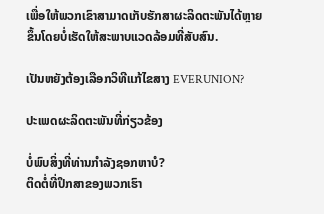ເພື່ອໃຫ້ພວກເຂົາສາມາດເກັບຮັກສາຜະລິດຕະພັນໄດ້ຫຼາຍຂຶ້ນໂດຍບໍ່ເຮັດໃຫ້ສະພາບແວດລ້ອມທີ່ສັບສົນ.

ເປັນຫຍັງຕ້ອງເລືອກວິທີແກ້ໄຂສາງ EVERUNION?

ປະເພດຜະລິດຕະພັນທີ່ກ່ຽວຂ້ອງ

ບໍ່ພົບສິ່ງທີ່ທ່ານກໍາລັງຊອກຫາບໍ?
ຕິດຕໍ່ທີ່ປຶກສາຂອງພວກເຮົາ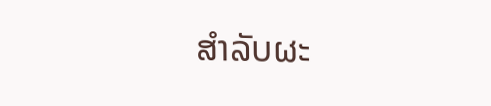ສໍາລັບຜະ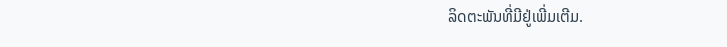ລິດຕະພັນທີ່ມີຢູ່ເພີ່ມເຕີມ.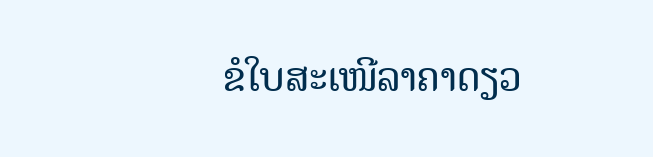ຂໍໃບສະເໜີລາຄາດຽວ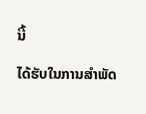ນີ້

ໄດ້ຮັບໃນການສໍາພັດ